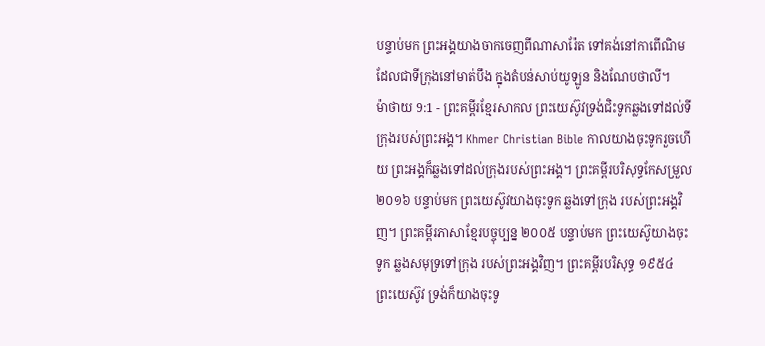បន្ទាប់មក ព្រះអង្គយាងចាកចេញពីណាសារ៉ែត ទៅគង់នៅកាពើណិមដែលជាទីក្រុងនៅមាត់បឹង ក្នុងតំបន់សាប់យូឡូន និងណែបថាលី។
ម៉ាថាយ 9:1 - ព្រះគម្ពីរខ្មែរសាកល ព្រះយេស៊ូវទ្រង់ជិះទូកឆ្លងទៅដល់ទីក្រុងរបស់ព្រះអង្គ។ Khmer Christian Bible កាលយាងចុះទូករួចហើយ ព្រះអង្គក៏ឆ្លងទៅដល់ក្រុងរបស់ព្រះអង្គ។ ព្រះគម្ពីរបរិសុទ្ធកែសម្រួល ២០១៦ បន្ទាប់មក ព្រះយេស៊ូវយាងចុះទូក ឆ្លងទៅក្រុង របស់ព្រះអង្គវិញ។ ព្រះគម្ពីរភាសាខ្មែរបច្ចុប្បន្ន ២០០៥ បន្ទាប់មក ព្រះយេស៊ូយាងចុះទូក ឆ្លងសមុទ្រទៅក្រុង របស់ព្រះអង្គវិញ។ ព្រះគម្ពីរបរិសុទ្ធ ១៩៥៤ ព្រះយេស៊ូវ ទ្រង់ក៏យាងចុះទូ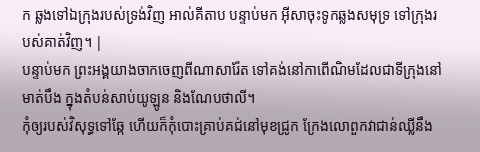ក ឆ្លងទៅឯក្រុងរបស់ទ្រង់វិញ អាល់គីតាប បន្ទាប់មក អ៊ីសាចុះទូកឆ្លងសមុទ្រ ទៅក្រុងរបស់គាត់វិញ។ |
បន្ទាប់មក ព្រះអង្គយាងចាកចេញពីណាសារ៉ែត ទៅគង់នៅកាពើណិមដែលជាទីក្រុងនៅមាត់បឹង ក្នុងតំបន់សាប់យូឡូន និងណែបថាលី។
កុំឲ្យរបស់វិសុទ្ធទៅឆ្កែ ហើយក៏កុំបោះគ្រាប់គជ់នៅមុខជ្រូក ក្រែងលោពួកវាជាន់ឈ្លីនឹង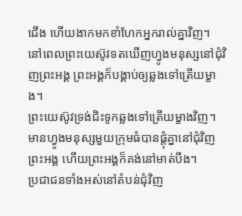ជើង ហើយងាកមកខាំហែកអ្នករាល់គ្នាវិញ។
នៅពេលព្រះយេស៊ូវទតឃើញហ្វូងមនុស្សនៅជុំវិញព្រះអង្គ ព្រះអង្គក៏បង្គាប់ឲ្យឆ្លងទៅត្រើយម្ខាង។
ព្រះយេស៊ូវទ្រង់ជិះទូកឆ្លងទៅត្រើយម្ខាងវិញ។ មានហ្វូងមនុស្សមួយក្រុមធំបានផ្ដុំគ្នានៅជុំវិញព្រះអង្គ ហើយព្រះអង្គក៏គង់នៅមាត់បឹង។
ប្រជាជនទាំងអស់នៅតំបន់ជុំវិញ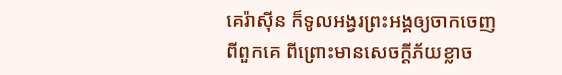គេរ៉ាស៊ីន ក៏ទូលអង្វរព្រះអង្គឲ្យចាកចេញពីពួកគេ ពីព្រោះមានសេចក្ដីភ័យខ្លាច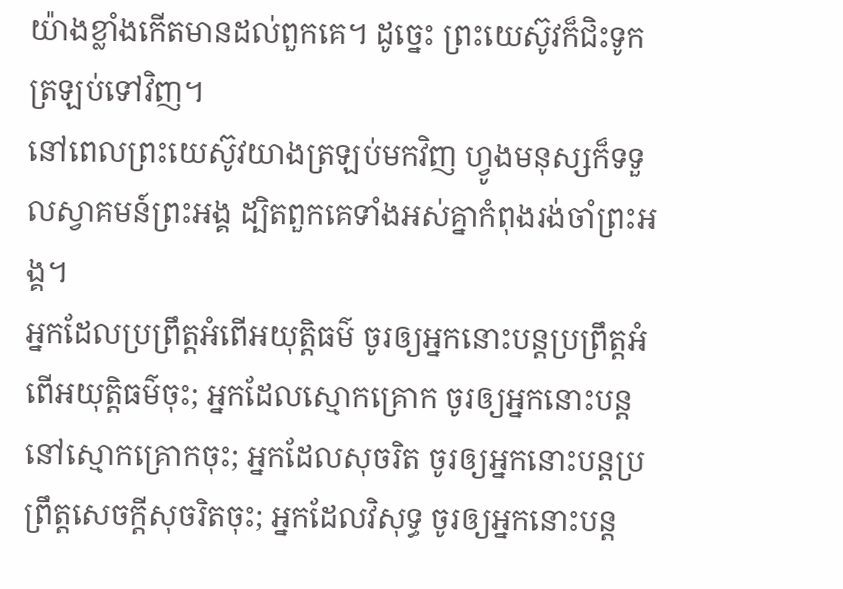យ៉ាងខ្លាំងកើតមានដល់ពួកគេ។ ដូច្នេះ ព្រះយេស៊ូវក៏ជិះទូកត្រឡប់ទៅវិញ។
នៅពេលព្រះយេស៊ូវយាងត្រឡប់មកវិញ ហ្វូងមនុស្សក៏ទទួលស្វាគមន៍ព្រះអង្គ ដ្បិតពួកគេទាំងអស់គ្នាកំពុងរង់ចាំព្រះអង្គ។
អ្នកដែលប្រព្រឹត្តអំពើអយុត្តិធម៌ ចូរឲ្យអ្នកនោះបន្តប្រព្រឹត្តអំពើអយុត្តិធម៌ចុះ; អ្នកដែលស្មោកគ្រោក ចូរឲ្យអ្នកនោះបន្តនៅស្មោកគ្រោកចុះ; អ្នកដែលសុចរិត ចូរឲ្យអ្នកនោះបន្តប្រព្រឹត្តសេចក្ដីសុចរិតចុះ; អ្នកដែលវិសុទ្ធ ចូរឲ្យអ្នកនោះបន្ត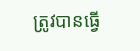ត្រូវបានធ្វើ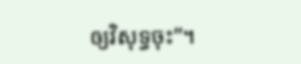ឲ្យវិសុទ្ធចុះ”។